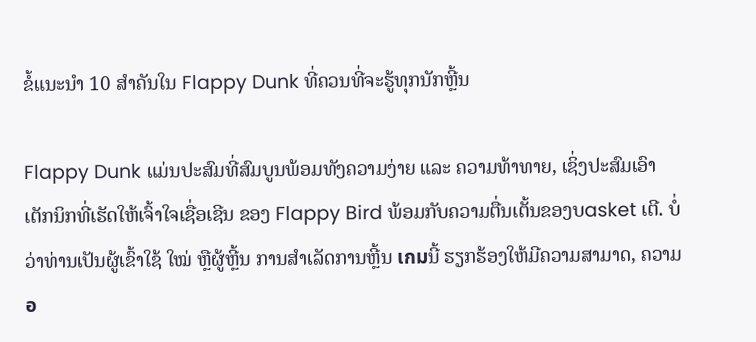ຂໍ້ແນະນໍາ 10 ສຳຄັນໃນ Flappy Dunk ທີ່ຄວນທີ່ຈະຮູ້ທຸກນັກຫຼີ້ນ

Flappy Dunk ແມ່ນປະສົມທີ່ສົມບູນພ້ອມທັງຄວາມງ່າຍ ແລະ ຄວາມທ້າທາຍ, ເຊິ່ງປະສົມເອົາເຕັກນິກທີ່ເຮັດໃຫ້ເຈົ້າໃຈເຊື່ອເຊີນ ຂອງ Flappy Bird ພ້ອມກັບຄວາມຕື່ນເຕັ້ນຂອງບasket ເຕີ. ບໍ່ວ່າທ່ານເປັນຜູ້ເຂົ້າໃຊ້ ໃໝ່ ຫຼືຜູ້ຫຼີ້ນ ການສໍາເລັດການຫຼີ້ນ เกมນີ້ ຮຽກຮ້ອງໃຫ້ມີຄວາມສາມາດ, ຄວາມอ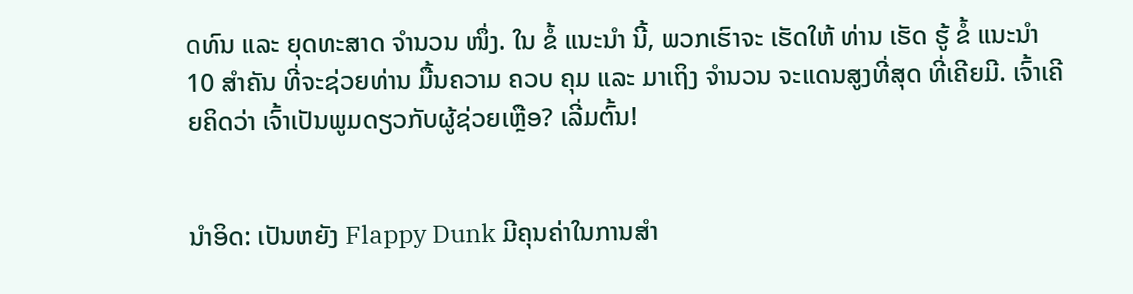ดທົນ ແລະ ຍຸດທະສາດ ຈຳນວນ ໜຶ່ງ. ໃນ ຂໍ້ ແນະນໍາ ນີ້, ພວກເຮົາຈະ ເຮັດໃຫ້ ທ່ານ ເຮັດ ຮູ້ ຂໍ້ ແນະນໍາ 10 ສຳຄັນ ທີ່ຈະຊ່ວຍທ່ານ ມື້ນຄວາມ ຄວບ ຄຸມ ແລະ ມາເຖິງ ຈຳນວນ ຈະແດນສູງທີ່ສຸດ ທີ່ເຄີຍມີ. ເຈົ້າເຄີຍຄິດວ່າ ເຈົ້າເປັນພູມດຽວກັບຜູ້ຊ່ວຍເຫຼືອ? ເລີ່ມຕົ້ນ!


ນໍາອິດ: ເປັນຫຍັງ Flappy Dunk ມີຄຸນຄ່າໃນການສໍາ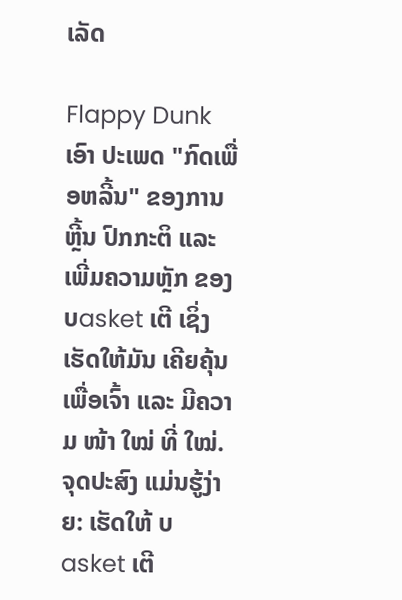ເລັດ

Flappy Dunk ເອົາ ປະເພດ "ກົດເພື່ອຫລີ້ນ" ຂອງການຫຼີ້ນ ປົກກະຕິ ແລະ ເພີ່ມຄວາມຫຼັກ ຂອງບasket ເຕີ ເຊິ່ງເຮັດໃຫ້ມັນ ເຄີຍຄຸ້ນເພື່ອເຈົ້າ ແລະ ມີຄວາມ ໜ້າ ໃໝ່ ທີ່ ໃໝ່. ຈຸດປະສົງ ແມ່ນຮູ້ງ່າຍ: ເຮັດໃຫ້ ບasket ເຕີ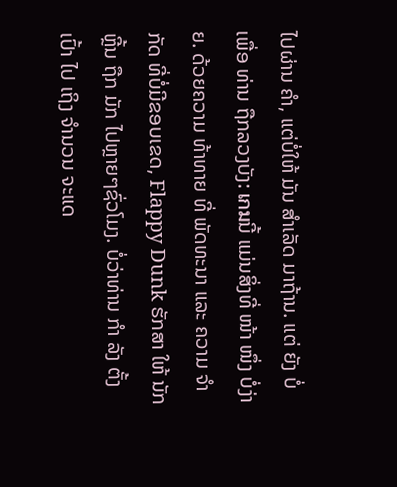ໄປຜ່ານ ຄໍາ, ແຕ່ບໍ່ໃຫ້ ມັນ ສຳເລັດ ມາຖ້ານ. ແຕ່ ຍັງ ບໍ່ ເພື່ອ ທ່ານ ຖືກລວງບັງ: เกมນີ້ ແມ່ນສິ່ງທີ່ ໜ້າ ໜຶ່ງ ບໍ່ງ່າຍ. ດ້ວຍຄວາມ ທ້າທາຍ ທີ່ ພັດທະນາ ແລະ ຄວາມ ຈຳ ກັດ ທີ່ບໍ່ມີຂອບເຂດ, Flappy Dunk ຮັກສາ ໃຫ້ ນັກຫຼີ້ນ ຖືກ ມັກ ໄປຫຼາຍໆຊົ່ວໂມງ. ບໍ່ວ່າທ່ານ ກຳ ລັງ ຕັ້ງເປົ້າ ໄປ ເຖິງ ຈຳນວນ ຈະແດ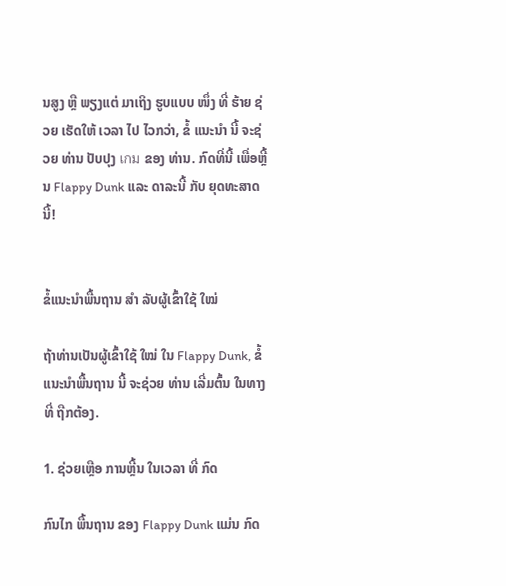ນສູງ ຫຼື ພຽງແຕ່ ມາເຖິງ ຮູບແບບ ໜຶ່ງ ທີ່ ຮ້າຍ ຊ່ວຍ ເຮັດໃຫ້ ເວລາ ໄປ ໄວກວ່າ, ຂໍ້ ແນະນໍາ ນີ້ ຈະຊ່ວຍ ທ່ານ ປັບປຸງ เกม ຂອງ ທ່ານ. ກົດທີ່ນີ້ ເພື່ອຫຼີ້ນ Flappy Dunk ແລະ ດາລະນີ້ ກັບ ຍຸດທະສາດ ນີ້!


ຂໍ້ແນະນໍາພື້ນຖານ ສຳ ລັບຜູ້ເຂົ້າໃຊ້ ໃໝ່

ຖ້າທ່ານເປັນຜູ້ເຂົ້າໃຊ້ ໃໝ່ ໃນ Flappy Dunk, ຂໍ້ ແນະນໍາພື້ນຖານ ນີ້ ຈະຊ່ວຍ ທ່ານ ເລີ່ມຕົ້ນ ໃນທາງ ທີ່ ຖືກຕ້ອງ.

1. ຊ່ວຍເຫຼືອ ການຫຼີ້ນ ໃນເວລາ ທີ່ ກົດ

ກົນໄກ ພື້ນຖານ ຂອງ Flappy Dunk ແມ່ນ ກົດ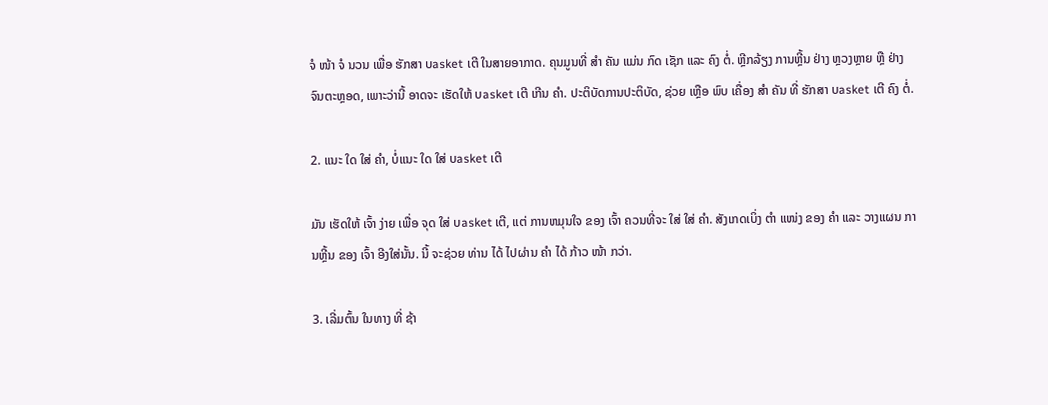ຈໍ ໜ້າ ຈໍ ນວນ ເພື່ອ ຮັກສາ ບasket ເຕີ ໃນສາຍອາກາດ. ຄຸນມູນທີ່ ສຳ ຄັນ ແມ່ນ ກົດ ເຊັກ ແລະ ຄົງ ຕໍ່. ຫຼີກລ້ຽງ ການຫຼີ້ນ ຢ່າງ ຫຼວງຫຼາຍ ຫຼື ຢ່າງ ຈົນຕະຫຼອດ, ເພາະວ່ານີ້ ອາດຈະ ເຮັດໃຫ້ ບasket ເຕີ ເກີນ ຄໍາ. ປະຕິບັດການປະຕິບັດ, ຊ່ວຍ ເຫຼືອ ພົບ ເຄື່ອງ ສຳ ຄັນ ທີ່ ຮັກສາ ບasket ເຕີ ຄົງ ຕໍ່.

2. ແນະ ໃດ ໃສ່ ຄໍາ, ບໍ່ແນະ ໃດ ໃສ່ ບasket ເຕີ

ມັນ ເຮັດໃຫ້ ເຈົ້າ ງ່າຍ ເພື່ອ ຈຸດ ໃສ່ ບasket ເຕີ, ແຕ່ ການຫມຸນໃຈ ຂອງ ເຈົ້າ ຄວນທີ່ຈະ ໃສ່ ໃສ່ ຄໍາ. ສັງເກດເບິ່ງ ຕຳ ແໜ່ງ ຂອງ ຄໍາ ແລະ ວາງແຜນ ການຫຼີ້ນ ຂອງ ເຈົ້າ ອີງໃສ່ນັ້ນ. ນີ້ ຈະຊ່ວຍ ທ່ານ ໄດ້ ໄປຜ່ານ ຄໍາ ໄດ້ ກ້າວ ໜ້າ ກວ່າ.

3. ເລີ່ມຕົ້ນ ໃນທາງ ທີ່ ຊ້າ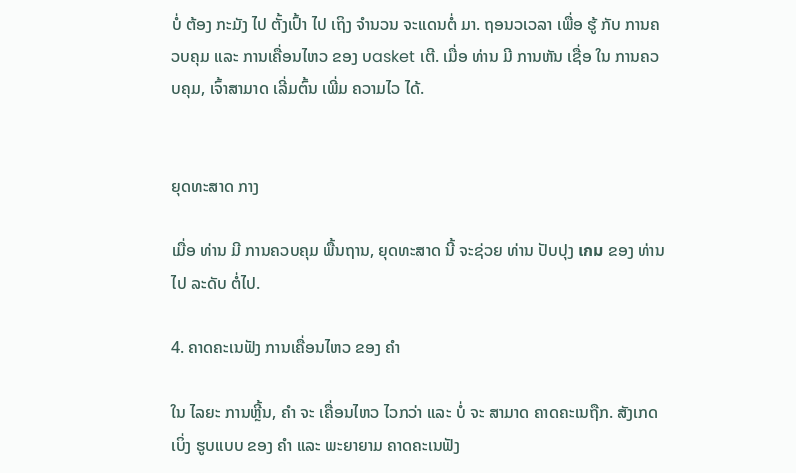ບໍ່ ຕ້ອງ ກະມັງ ໄປ ຕັ້ງເປົ້າ ໄປ ເຖິງ ຈຳນວນ ຈະແດນຕໍ່ ມາ. ຖອນວເວລາ ເພື່ອ ຮູ້ ກັບ ການຄວບຄຸມ ແລະ ການເຄື່ອນໄຫວ ຂອງ ບasket ເຕີ. ເມື່ອ ທ່ານ ມີ ການຫັນ ເຊື່ອ ໃນ ການຄວບຄຸມ, ເຈົ້າສາມາດ ເລີ່ມຕົ້ນ ເພີ່ມ ຄວາມໄວ ໄດ້.


ຍຸດທະສາດ ກາງ

ເມື່ອ ທ່ານ ມີ ການຄວບຄຸມ ພື້ນຖານ, ຍຸດທະສາດ ນີ້ ຈະຊ່ວຍ ທ່ານ ປັບປຸງ เกม ຂອງ ທ່ານ ໄປ ລະດັບ ຕໍ່ໄປ.

4. ຄາດຄະເນຟັງ ການເຄື່ອນໄຫວ ຂອງ ຄໍາ

ໃນ ໄລຍະ ການຫຼີ້ນ, ຄໍາ ຈະ ເຄື່ອນໄຫວ ໄວກວ່າ ແລະ ບໍ່ ຈະ ສາມາດ ຄາດຄະເນຖືກ. ສັງເກດເບິ່ງ ຮູບແບບ ຂອງ ຄໍາ ແລະ ພະຍາຍາມ ຄາດຄະເນຟັງ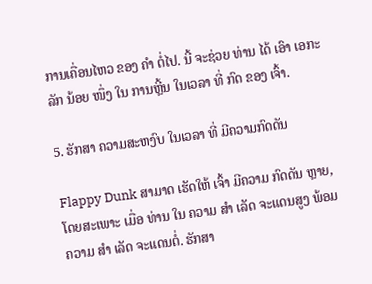ການເຄື່ອນໄຫວ ຂອງ ຄໍາ ຕໍ່ໄປ. ນີ້ ຈະຊ່ວຍ ທ່ານ ໄດ້ ເອົາ ເອກະລັກ ນ້ອຍ ໜຶ່ງ ໃນ ການຫຼີ້ນ ໃນເວລາ ທີ່ ກົດ ຂອງ ເຈົ້າ.

5. ຮັກສາ ຄວາມສະຫງົບ ໃນເວລາ ທີ່ ມີຄວາມກົດດັນ

Flappy Dunk ສາມາດ ເຮັດໃຫ້ ເຈົ້າ ມີຄວາມ ກົດດັນ ຫຼາຍ, ໂດຍສະເພາະ ເມື່ອ ທ່ານ ໃນ ຄວາມ ສຳ ເລັດ ຈະແດນສູງ ພ້ອມ ຄວາມ ສຳ ເລັດ ຈະແດນຕໍ່. ຮັກສາ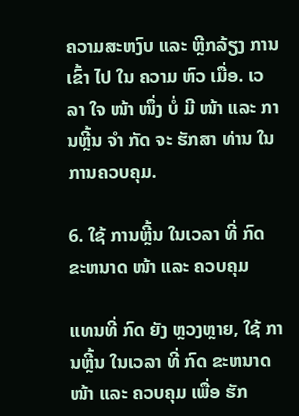ຄວາມສະຫງົບ ແລະ ຫຼີກລ້ຽງ ການ ເຂົ້າ ໄປ ໃນ ຄວາມ ຫົວ ເມື່ອ. ເວລາ ໃຈ ໜ້າ ໜຶ່ງ ບໍ່ ມີ ໜ້າ ແລະ ການຫຼີ້ນ ຈຳ ກັດ ຈະ ຮັກສາ ທ່ານ ໃນ ການຄວບຄຸມ.

6. ໃຊ້ ການຫຼີ້ນ ໃນເວລາ ທີ່ ກົດ ຂະຫນາດ ໜ້າ ແລະ ຄວບຄຸມ

ແທນທີ່ ກົດ ຍັງ ຫຼວງຫຼາຍ, ໃຊ້ ການຫຼີ້ນ ໃນເວລາ ທີ່ ກົດ ຂະຫນາດ ໜ້າ ແລະ ຄວບຄຸມ ເພື່ອ ຮັກ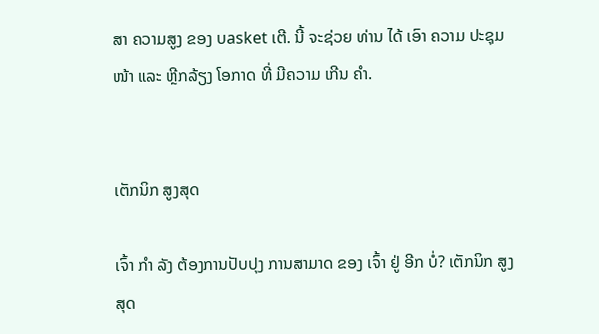ສາ ຄວາມສູງ ຂອງ ບasket ເຕີ. ນີ້ ຈະຊ່ວຍ ທ່ານ ໄດ້ ເອົາ ຄວາມ ປະຊຸມ ໜ້າ ແລະ ຫຼີກລ້ຽງ ໂອກາດ ທີ່ ມີຄວາມ ເກີນ ຄໍາ.


ເຕັກນິກ ສູງສຸດ

ເຈົ້າ ກຳ ລັງ ຕ້ອງການປັບປຸງ ການສາມາດ ຂອງ ເຈົ້າ ຢູ່ ອີກ ບໍ່? ເຕັກນິກ ສູງສຸດ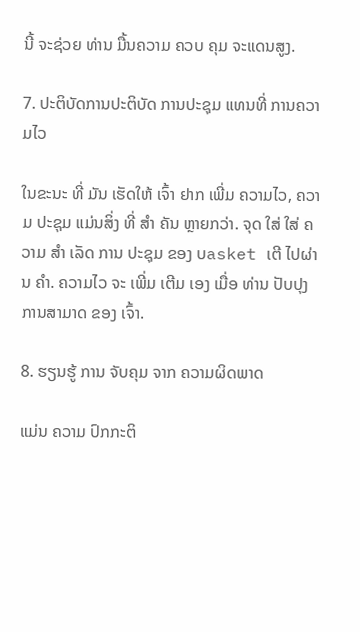ນີ້ ຈະຊ່ວຍ ທ່ານ ມື້ນຄວາມ ຄວບ ຄຸມ ຈະແດນສູງ.

7. ປະຕິບັດການປະຕິບັດ ການປະຊຸມ ແທນທີ່ ການຄວາມໄວ

ໃນຂະນະ ທີ່ ມັນ ເຮັດໃຫ້ ເຈົ້າ ຢາກ ເພີ່ມ ຄວາມໄວ, ຄວາມ ປະຊຸມ ແມ່ນສິ່ງ ທີ່ ສຳ ຄັນ ຫຼາຍກວ່າ. ຈຸດ ໃສ່ ໃສ່ ຄວາມ ສຳ ເລັດ ການ ປະຊຸມ ຂອງ ບasket ເຕີ ໄປຜ່ານ ຄໍາ. ຄວາມໄວ ຈະ ເພີ່ມ ເຕີມ ເອງ ເມື່ອ ທ່ານ ປັບປຸງ ການສາມາດ ຂອງ ເຈົ້າ.

8. ຮຽນຮູ້ ການ ຈັບຄຸມ ຈາກ ຄວາມຜິດພາດ

ແມ່ນ ຄວາມ ປົກກະຕິ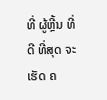ທີ່ ຜູ້ຫຼີ້ນ ທີ່ ດີ ທີ່ສຸດ ຈະ ເຮັດ ຄ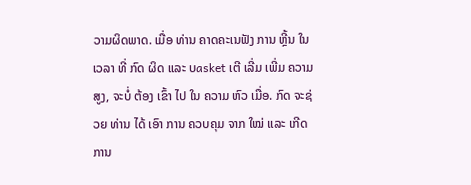ວາມຜິດພາດ. ເມື່ອ ທ່ານ ຄາດຄະເນຟັງ ການ ຫຼີ້ນ ໃນເວລາ ທີ່ ກົດ ຜິດ ແລະ ບasket ເຕີ ເລີ່ມ ເພີ່ມ ຄວາມສູງ, ຈະບໍ່ ຕ້ອງ ເຂົ້າ ໄປ ໃນ ຄວາມ ຫົວ ເມື່ອ. ກົດ ຈະຊ່ວຍ ທ່ານ ໄດ້ ເອົາ ການ ຄວບຄຸມ ຈາກ ໃໝ່ ແລະ ເກີດ ການ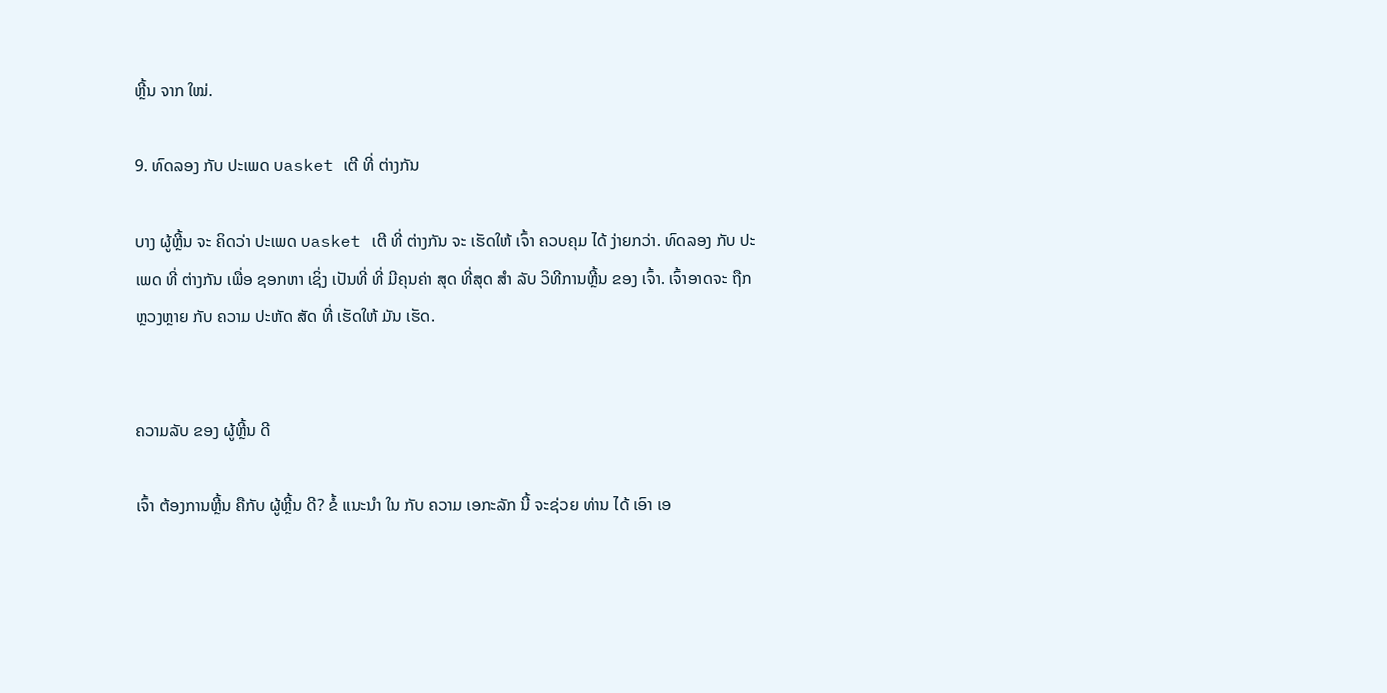ຫຼີ້ນ ຈາກ ໃໝ່.

9. ທົດລອງ ກັບ ປະເພດ ບasket ເຕີ ທີ່ ຕ່າງກັນ

ບາງ ຜູ້ຫຼີ້ນ ຈະ ຄິດວ່າ ປະເພດ ບasket ເຕີ ທີ່ ຕ່າງກັນ ຈະ ເຮັດໃຫ້ ເຈົ້າ ຄວບຄຸມ ໄດ້ ງ່າຍກວ່າ. ທົດລອງ ກັບ ປະເພດ ທີ່ ຕ່າງກັນ ເພື່ອ ຊອກຫາ ເຊິ່ງ ເປັນທີ່ ທີ່ ມີຄຸນຄ່າ ສຸດ ທີ່ສຸດ ສຳ ລັບ ວິທີການຫຼີ້ນ ຂອງ ເຈົ້າ. ເຈົ້າອາດຈະ ຖືກ ຫຼວງຫຼາຍ ກັບ ຄວາມ ປະຫັດ ສັດ ທີ່ ເຮັດໃຫ້ ມັນ ເຮັດ.


ຄວາມລັບ ຂອງ ຜູ້ຫຼີ້ນ ດີ

ເຈົ້າ ຕ້ອງການຫຼີ້ນ ຄືກັບ ຜູ້ຫຼີ້ນ ດີ? ຂໍ້ ແນະນໍາ ໃນ ກັບ ຄວາມ ເອກະລັກ ນີ້ ຈະຊ່ວຍ ທ່ານ ໄດ້ ເອົາ ເອ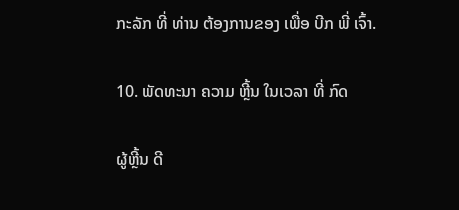ກະລັກ ທີ່ ທ່ານ ຕ້ອງການຂອງ ເພື່ອ ບີກ ພີ່ ເຈົ້າ.

10. ພັດທະນາ ຄວາມ ຫຼີ້ນ ໃນເວລາ ທີ່ ກົດ

ຜູ້ຫຼີ້ນ ດີ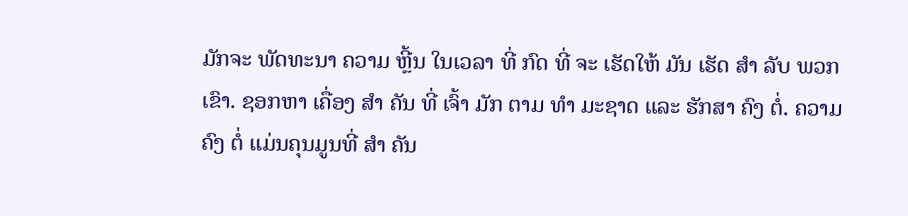ມັກຈະ ພັດທະນາ ຄວາມ ຫຼີ້ນ ໃນເວລາ ທີ່ ກົດ ທີ່ ຈະ ເຮັດໃຫ້ ມັນ ເຮັດ ສຳ ລັບ ພວກເຂົາ. ຊອກຫາ ເຄື່ອງ ສຳ ຄັນ ທີ່ ເຈົ້າ ມັກ ຕາມ ທຳ ມະຊາດ ແລະ ຮັກສາ ຄົງ ຕໍ່. ຄວາມ ຄົງ ຕໍ່ ແມ່ນຄຸນມູນທີ່ ສຳ ຄັນ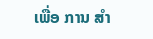ເພື່ອ ການ ສຳ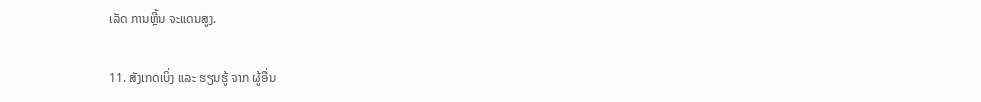ເລັດ ການຫຼີ້ນ ຈະແດນສູງ.

11. ສັງເກດເບິ່ງ ແລະ ຮຽນຮູ້ ຈາກ ຜູ້ອື່ນ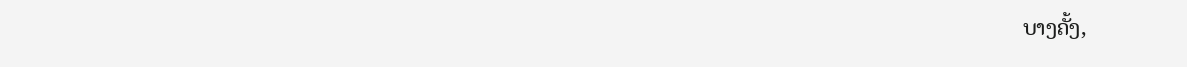ບາງຄັ້ງ,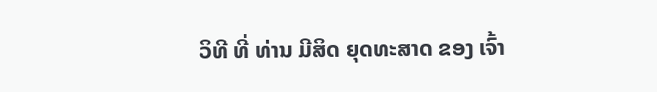ວິທີ ທີ່ ທ່ານ ມີສິດ ຍຸດທະສາດ ຂອງ ເຈົ້າ